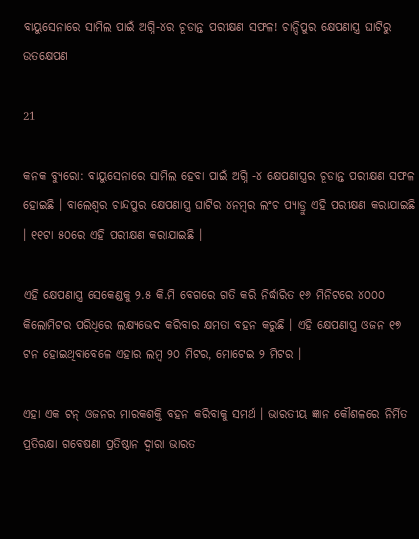ବାୟୁସେନାରେ ସାମିଲ ପାଇଁ ଅଗ୍ନି-୪ର ଚୂଡାନ୍ତ ପରୀକ୍ଷଣ ସଫଳ! ଚାନ୍ଦିପୁର କ୍ଷେପଣାସ୍ତ୍ର ଘାଟିରୁ ଉତକ୍ଷେପଣ

21

କନକ ବ୍ୟୁରୋ: ବାୟୁସେନାରେ ସାମିଲ ହେବା ପାଇଁ ଅଗ୍ନି -୪ କ୍ଷେପଣାସ୍ତ୍ରର ଚୂଡାନ୍ତ ପରୀକ୍ଷଣ ସଫଳ ହୋଇଛି । ବାଲେଶ୍ୱର ଚାନ୍ଦପୁର କ୍ଷେପଣାସ୍ତ୍ର ଘାଟିର ୪ନମ୍ବର ଲଂଚ ପ୍ୟାଡ୍ରୁ ଏହି ପରୀକ୍ଷଣ କରାଯାଇଛି । ୧୧ଟା ୫୦ରେ ଏହି ପରୀକ୍ଷଣ କରାଯାଇଛି ।

ଏହି କ୍ଷେପଣାସ୍ତ୍ର ସେକେଣ୍ଡକୁ ୨.୫ କି.ମି ବେଗରେ ଗତି କରି ନିର୍ଦ୍ଧାରିତ ୧୬ ମିନିଟରେ ୪୦୦୦ କିଲୋମିଟର ପରିଧିରେ ଲକ୍ଷ୍ୟଭେଦ କରିବାର କ୍ଷମତା ବହନ କରୁଛି । ଏହି କ୍ଷେପଣାସ୍ତ୍ର ଓଜନ ୧୭ ଟନ ହୋଇଥିବାବେଳେ ଏହାର ଲମ୍ବ ୨୦ ମିଟର, ମୋଟେଇ ୨ ମିଟର ।

ଏହା ଏକ ଟନ୍ ଓଜନର ମାରକଶକ୍ତି ବହନ କରିବାକୁ ସମର୍ଥ । ଭାରତୀୟ ଜ୍ଞାନ କୌଶଳରେ ନିର୍ମିତ ପ୍ରତିରକ୍ଷା ଗବେଷଣା ପ୍ରତିଷ୍ଠାନ ଦ୍ୱାରା ଭାରତ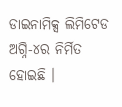ଡାଇନାମିକ୍ସ ଲିମିଟେଡ ଅଗ୍ନି-୪ର ନିର୍ମିତ ହୋଇଛି ।